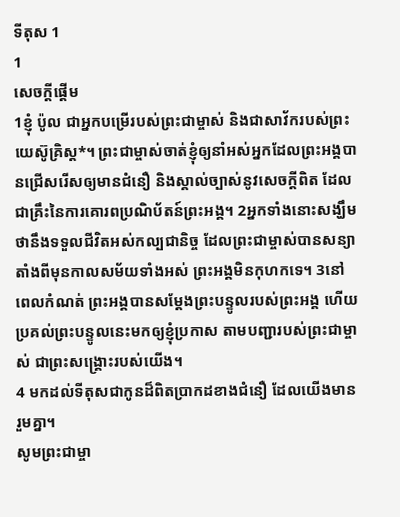ទីតុស 1
1
សេចក្ដីផ្ដើម
1ខ្ញុំ ប៉ូល ជាអ្នកបម្រើរបស់ព្រះជាម្ចាស់ និងជាសាវ័ករបស់ព្រះយេស៊ូគ្រិស្ត*។ ព្រះជាម្ចាស់ចាត់ខ្ញុំឲ្យនាំអស់អ្នកដែលព្រះអង្គបានជ្រើសរើសឲ្យមានជំនឿ និងស្គាល់ច្បាស់នូវសេចក្ដីពិត ដែលជាគ្រឹះនៃការគោរពប្រណិប័តន៍ព្រះអង្គ។ 2អ្នកទាំងនោះសង្ឃឹមថានឹងទទួលជីវិតអស់កល្បជានិច្ច ដែលព្រះជាម្ចាស់បានសន្យាតាំងពីមុនកាលសម័យទាំងអស់ ព្រះអង្គមិនកុហកទេ។ 3នៅពេលកំណត់ ព្រះអង្គបានសម្តែងព្រះបន្ទូលរបស់ព្រះអង្គ ហើយប្រគល់ព្រះបន្ទូលនេះមកឲ្យខ្ញុំប្រកាស តាមបញ្ជារបស់ព្រះជាម្ចាស់ ជាព្រះសង្គ្រោះរបស់យើង។
4 មកដល់ទីតុសជាកូនដ៏ពិតប្រាកដខាងជំនឿ ដែលយើងមានរួមគ្នា។
សូមព្រះជាម្ចា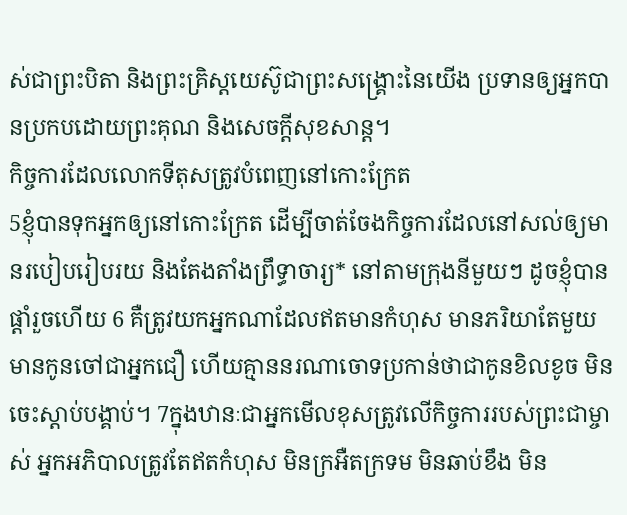ស់ជាព្រះបិតា និងព្រះគ្រិស្តយេស៊ូជាព្រះសង្គ្រោះនៃយើង ប្រទានឲ្យអ្នកបានប្រកបដោយព្រះគុណ និងសេចក្ដីសុខសាន្ត។
កិច្ចការដែលលោកទីតុសត្រូវបំពេញនៅកោះក្រែត
5ខ្ញុំបានទុកអ្នកឲ្យនៅកោះក្រែត ដើម្បីចាត់ចែងកិច្ចការដែលនៅសល់ឲ្យមានរបៀបរៀបរយ និងតែងតាំងព្រឹទ្ធាចារ្យ* នៅតាមក្រុងនីមួយៗ ដូចខ្ញុំបានផ្ដាំរួចហើយ 6 គឺត្រូវយកអ្នកណាដែលឥតមានកំហុស មានភរិយាតែមួយ មានកូនចៅជាអ្នកជឿ ហើយគ្មាននរណាចោទប្រកាន់ថាជាកូនខិលខូច មិនចេះស្ដាប់បង្គាប់។ 7ក្នុងឋានៈជាអ្នកមើលខុសត្រូវលើកិច្ចការរបស់ព្រះជាម្ចាស់ អ្នកអភិបាលត្រូវតែឥតកំហុស មិនក្រអឺតក្រទម មិនឆាប់ខឹង មិន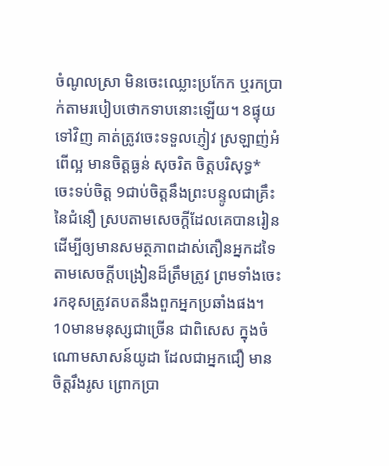ចំណូលស្រា មិនចេះឈ្លោះប្រកែក ឬរកប្រាក់តាមរបៀបថោកទាបនោះឡើយ។ 8ផ្ទុយទៅវិញ គាត់ត្រូវចេះទទួលភ្ញៀវ ស្រឡាញ់អំពើល្អ មានចិត្តធ្ងន់ សុចរិត ចិត្តបរិសុទ្ធ* ចេះទប់ចិត្ត 9ជាប់ចិត្តនឹងព្រះបន្ទូលជាគ្រឹះនៃជំនឿ ស្របតាមសេចក្ដីដែលគេបានរៀន ដើម្បីឲ្យមានសមត្ថភាពដាស់តឿនអ្នកដទៃ តាមសេចក្ដីបង្រៀនដ៏ត្រឹមត្រូវ ព្រមទាំងចេះរកខុសត្រូវតបតនឹងពួកអ្នកប្រឆាំងផង។
10មានមនុស្សជាច្រើន ជាពិសេស ក្នុងចំណោមសាសន៍យូដា ដែលជាអ្នកជឿ មានចិត្តរឹងរូស ព្រោកប្រា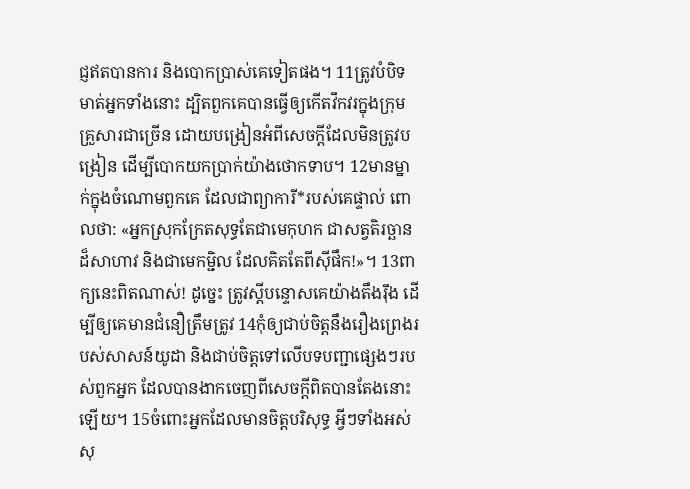ជ្ញឥតបានការ និងបោកប្រាស់គេទៀតផង។ 11ត្រូវបំបិទមាត់អ្នកទាំងនោះ ដ្បិតពួកគេបានធ្វើឲ្យកើតវឹកវរក្នុងក្រុមគ្រួសារជាច្រើន ដោយបង្រៀនអំពីសេចក្ដីដែលមិនត្រូវបង្រៀន ដើម្បីបោកយកប្រាក់យ៉ាងថោកទាប។ 12មានម្នាក់ក្នុងចំណោមពួកគេ ដែលជាព្យាការី*របស់គេផ្ទាល់ ពោលថា: «អ្នកស្រុកក្រែតសុទ្ធតែជាមេកុហក ជាសត្វតិរច្ឆានដ៏សាហាវ និងជាមេកម្ជិល ដែលគិតតែពីស៊ីផឹក!»។ 13ពាក្យនេះពិតណាស់! ដូច្នេះ ត្រូវស្ដីបន្ទោសគេយ៉ាងតឹងរ៉ឹង ដើម្បីឲ្យគេមានជំនឿត្រឹមត្រូវ 14កុំឲ្យជាប់ចិត្តនឹងរឿងព្រេងរបស់សាសន៍យូដា និងជាប់ចិត្តទៅលើបទបញ្ជាផ្សេងៗរបស់ពួកអ្នក ដែលបានងាកចេញពីសេចក្ដីពិតបានតែងនោះឡើយ។ 15ចំពោះអ្នកដែលមានចិត្តបរិសុទ្ធ អ្វីៗទាំងអស់សុ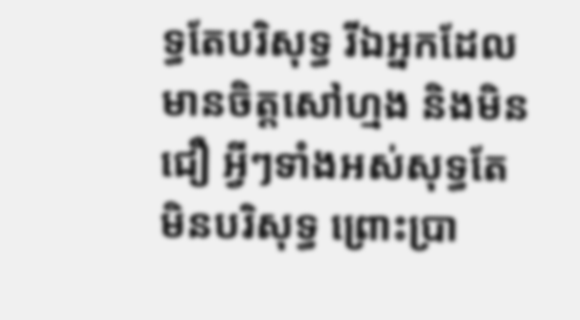ទ្ធតែបរិសុទ្ធ រីឯអ្នកដែលមានចិត្តសៅហ្មង និងមិនជឿ អ្វីៗទាំងអស់សុទ្ធតែមិនបរិសុទ្ធ ព្រោះប្រា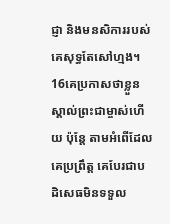ជ្ញា និងមនសិការរបស់គេសុទ្ធតែសៅហ្មង។ 16គេប្រកាសថាខ្លួនស្គាល់ព្រះជាម្ចាស់ហើយ ប៉ុន្តែ តាមអំពើដែលគេប្រព្រឹត្ត គេបែរជាបដិសេធមិនទទួល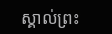ស្គាល់ព្រះ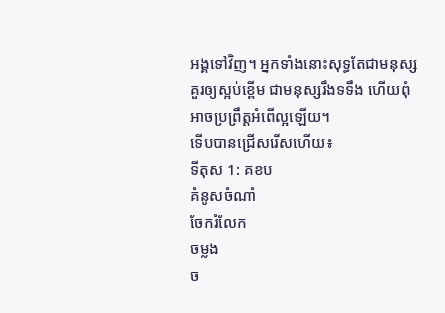អង្គទៅវិញ។ អ្នកទាំងនោះសុទ្ធតែជាមនុស្សគួរឲ្យស្អប់ខ្ពើម ជាមនុស្សរឹងទទឹង ហើយពុំអាចប្រព្រឹត្តអំពើល្អឡើយ។
ទើបបានជ្រើសរើសហើយ៖
ទីតុស 1: គខប
គំនូសចំណាំ
ចែករំលែក
ចម្លង
ច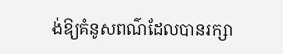ង់ឱ្យគំនូសពណ៌ដែលបានរក្សា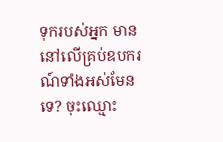ទុករបស់អ្នក មាននៅលើគ្រប់ឧបករណ៍ទាំងអស់មែនទេ? ចុះឈ្មោះ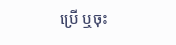ប្រើ ឬចុះ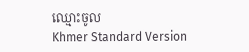ឈ្មោះចូល
Khmer Standard Version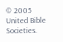© 2005 United Bible Societies.